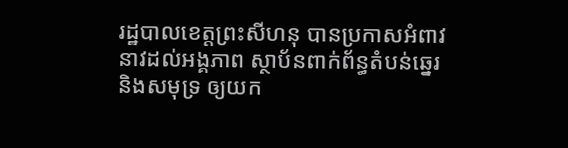រដ្ឋបាលខេត្តព្រះសីហនុ បានប្រកាសអំពាវនាវដល់អង្គភាព ស្ថាប័នពាក់ព័ន្ធតំបន់ឆ្នេរ និងសមុទ្រ ឲ្យយក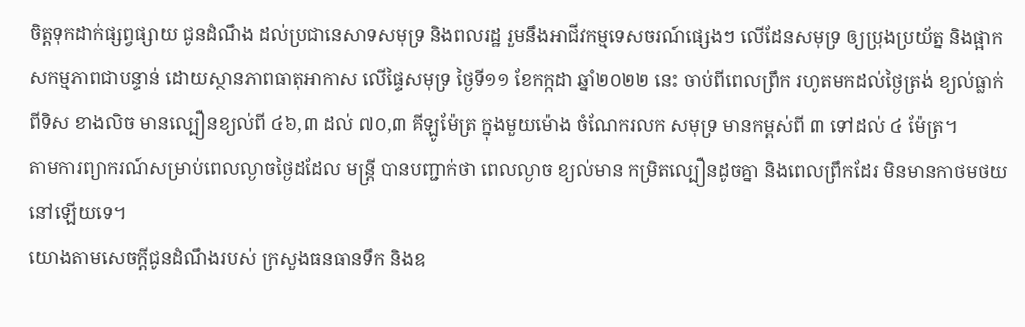ចិត្តទុកដាក់ផ្សព្វផ្សាយ ជូនដំណឹង ដល់ប្រជានេសាទសមុទ្រ និងពលរដ្ឋ រួមនឹងអាជីវកម្មទេសចរណ៍ផ្សេងៗ លើដែនសមុទ្រ ឲ្យប្រុងប្រយ័ត្ន និងផ្អាកសកម្មភាពជាបន្ទាន់ ដោយស្ថានភាពធាតុអាកាស លើផ្ទៃសមុទ្រ ថ្ងៃទី១១ ខែកក្កដា ឆ្នាំ២០២២ នេះ ចាប់ពីពេលព្រឹក រហូតមកដល់ថ្ងៃត្រង់ ខ្យល់ធ្លាក់ពីទិស ខាងលិច មានល្បឿនខ្យល់ពី ៤៦,៣ ដល់ ៧០,៣ គីឡូម៉ែត្រ ក្នុងមួយម៉ោង ចំណែករលក សមុទ្រ មានកម្ពស់ពី ៣ ទៅដល់ ៤ ម៉ែត្រ។
តាមការព្យាករណ៍សម្រាប់ពេលល្ងាចថ្ងៃដដែល មន្ត្រី បានបញ្ជាក់ថា ពេលល្ងាច ខ្យល់មាន កម្រិតល្បឿនដូចគ្នា និងពេលព្រឹកដែរ មិនមានកាថមថយនៅឡើយទេ។
យោងតាមសេចក្តីជូនដំណឹងរបស់ ក្រសួងធនធានទឹក និងឧ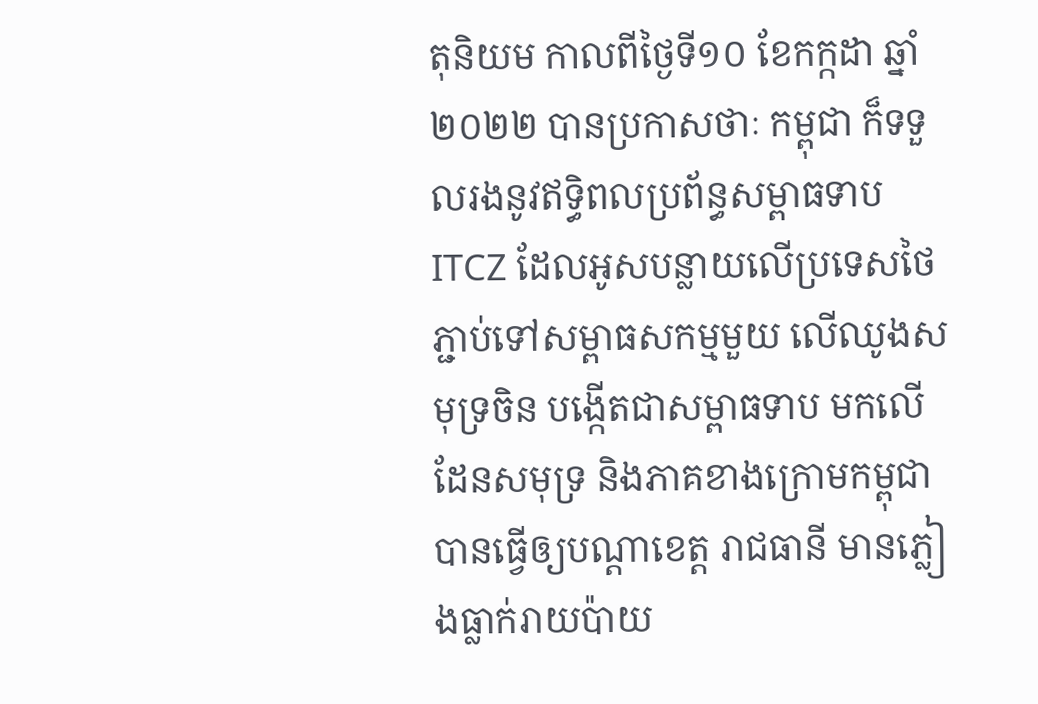តុនិយម កាលពីថ្ងៃទី១០ ខែកក្កដា ឆ្នាំ២០២២ បានប្រកាសថាៈ កម្ពុជា ក៏ទទួលរងនូវឥទ្ធិពលប្រព័ន្ធសម្ពាធទាប ITCZ ដែលអូសបន្លាយលើប្រទេសថៃ ភ្ជាប់ទៅសម្ពាធសកម្មមួយ លើឈូងសមុទ្រចិន បង្កើតជាសម្ពាធទាប មកលើដែនសមុទ្រ និងភាគខាងក្រោមកម្ពុជា បានធ្វើឲ្យបណ្តាខេត្ត រាជធានី មានភ្លៀងធ្លាក់រាយប៉ាយ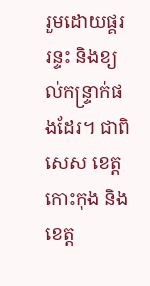រួមដោយផ្គរ រន្ទះ និងខ្យល់កន្ទ្រាក់ផងដែរ។ ជាពិសេស ខេត្តកោះកុង និងខេត្ត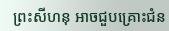ព្រះសីហនុ អាចជួបគ្រោះជំន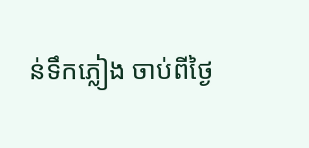ន់ទឹកភ្លៀង ចាប់ពីថ្ងៃ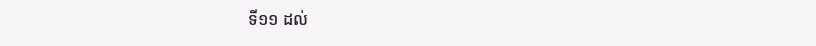ទី១១ ដល់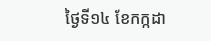ថ្ងៃទី១៤ ខែកក្កដា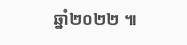ឆ្នាំ២០២២ ៕